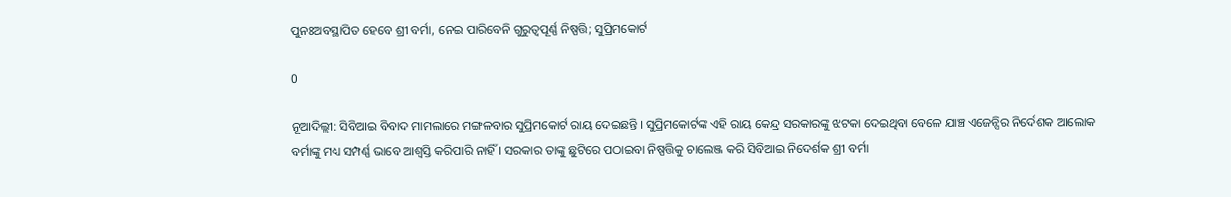ପୁନଃଅବସ୍ଥାପିତ ହେବେ ଶ୍ରୀ ବର୍ମା, ନେଇ ପାରିବେନି ଗୁରୁତ୍ବପୂର୍ଣ୍ଣ ନିଷ୍ପତ୍ତି; ସୁପ୍ରିମକୋର୍ଟ

0

ନୂଆଦିଲ୍ଲୀ: ସିବିଆଇ ବିବାଦ ମାମଲାରେ ମଙ୍ଗଳବାର ସୁପ୍ରିମକୋର୍ଟ ରାୟ ଦେଇଛନ୍ତି । ସୁପ୍ରିମକୋର୍ଟଙ୍କ ଏହି ରାୟ କେନ୍ଦ୍ର ସରକାରଙ୍କୁ ଝଟକା ଦେଇଥିବା ବେଳେ ଯାଞ୍ଚ ଏଜେନ୍ସିର ନିର୍ଦେଶକ ଆଲୋକ ବର୍ମାଙ୍କୁ ମଧ୍ୟ ସମ୍ପର୍ଣ୍ଣ ଭାବେ ଆଶ୍ବସ୍ତି କରିପାରି ନାହିଁ । ସରକାର ତାଙ୍କୁ ଛୁଟିରେ ପଠାଇବା ନିଷ୍ପତ୍ତିକୁ ଚାଲେଞ୍ଜ କରି ସିବିଆଇ ନିଦେର୍ଶକ ଶ୍ରୀ ବର୍ମା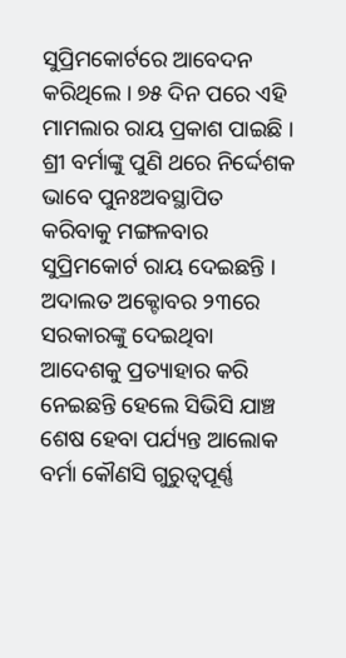ସୁପ୍ରିମକୋର୍ଟରେ ଆବେଦନ କରିଥିଲେ । ୭୫ ଦିନ ପରେ ଏହି ମାମଲାର ରାୟ ପ୍ରକାଶ ପାଇଛି । ଶ୍ରୀ ବର୍ମାଙ୍କୁ ପୁଣି ଥରେ ନିର୍ଦ୍ଦେଶକ ଭାବେ ପୁନଃଅବସ୍ଥାପିତ କରିବାକୁ ମଙ୍ଗଳବାର ସୁପ୍ରିମକୋର୍ଟ ରାୟ ଦେଇଛନ୍ତି । ଅଦାଲତ ଅକ୍ଟୋବର ୨୩ରେ  ସରକାରଙ୍କୁ ଦେଇଥିବା ଆଦେଶକୁ ପ୍ରତ୍ୟାହାର କରି ନେଇଛନ୍ତି ହେଲେ ସିଭିସି ଯାଞ୍ଚ ଶେଷ ହେବା ପର୍ଯ୍ୟନ୍ତ ଆଲୋକ ବର୍ମା କୌଣସି ଗୁରୁତ୍ବପୂର୍ଣ୍ଣ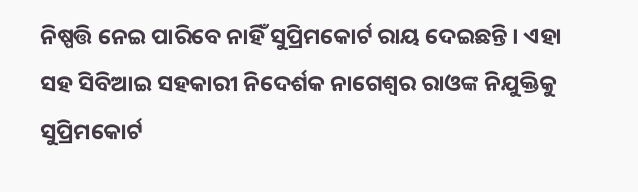ନିଷ୍ପତ୍ତି ନେଇ ପାରିବେ ନାହିଁ ସୁପ୍ରିମକୋର୍ଟ ରାୟ ଦେଇଛନ୍ତି । ଏହା ସହ ସିବିଆଇ ସହକାରୀ ନିଦେର୍ଶକ ନାଗେଶ୍ବର ରାଓଙ୍କ ନିଯୁକ୍ତିକୁ ସୁପ୍ରିମକୋର୍ଟ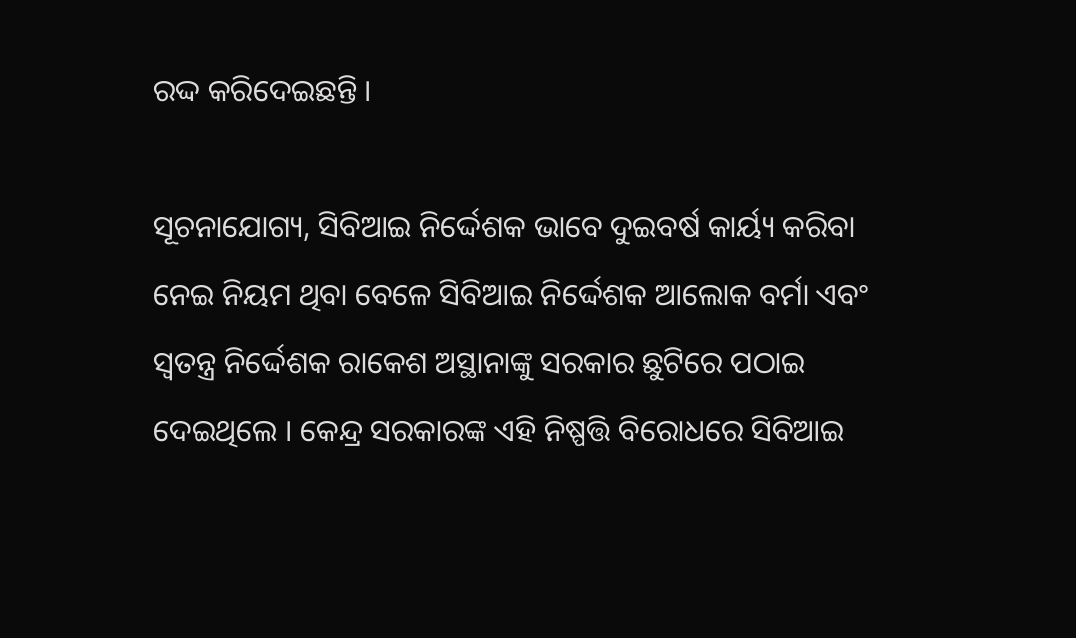ରଦ୍ଦ କରିଦେଇଛନ୍ତି ।

ସୂଚନାଯୋଗ୍ୟ, ସିବିଆଇ ନିର୍ଦ୍ଦେଶକ ଭାବେ ଦୁଇବର୍ଷ କାର୍ୟ୍ୟ କରିବା ନେଇ ନିୟମ ଥିବା ବେଳେ ସିବିଆଇ ନିର୍ଦ୍ଦେଶକ ଆଲୋକ ବର୍ମା ଏବଂ ସ୍ୱତନ୍ତ୍ର ନିର୍ଦ୍ଦେଶକ ରାକେଶ ଅସ୍ଥାନାଙ୍କୁ ସରକାର ଛୁଟିରେ ପଠାଇ ଦେଇଥିଲେ । କେନ୍ଦ୍ର ସରକାରଙ୍କ ଏହି ନିଷ୍ପତ୍ତି ବିରୋଧରେ ସିବିଆଇ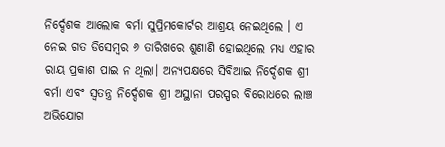ନିର୍ଦ୍ଦେଶକ ଆଲୋକ ବର୍ମା ସୁପ୍ରିମକୋର୍ଟର ଆଶ୍ରୟ ନେଇଥିଲେ । ଏ ନେଇ ଗତ ଡିସେମ୍ବର ୬ ତାରିଖରେ ଶୁଣାଣି ହୋଇଥିଲେ ମଧ୍ୟ ଏହାର ରାୟ ପ୍ରକାଶ ପାଇ ନ ଥିଲା। ଅନ୍ୟପକ୍ଷରେ ସିବିଆଇ ନିର୍ଦ୍ଦେଶକ ଶ୍ରୀ ବର୍ମା ଏବଂ ସ୍ୱତନ୍ତ୍ର ନିର୍ଦ୍ଦେଶକ ଶ୍ରୀ ଅସ୍ଥାନା ପରସ୍ପର ବିରୋଧରେ ଲାଞ୍ଚ ଅଭିଯୋଗ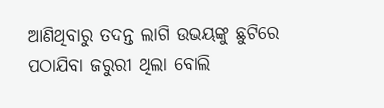ଆଣିଥିବାରୁ ତଦନ୍ତ ଲାଗି ଉଭୟଙ୍କୁ ଛୁଟିରେ ପଠାଯିବା ଜରୁରୀ ଥିଲା ବୋଲି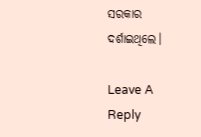ସରକାର ଦର୍ଶାଇଥିଲେ।

Leave A Reply